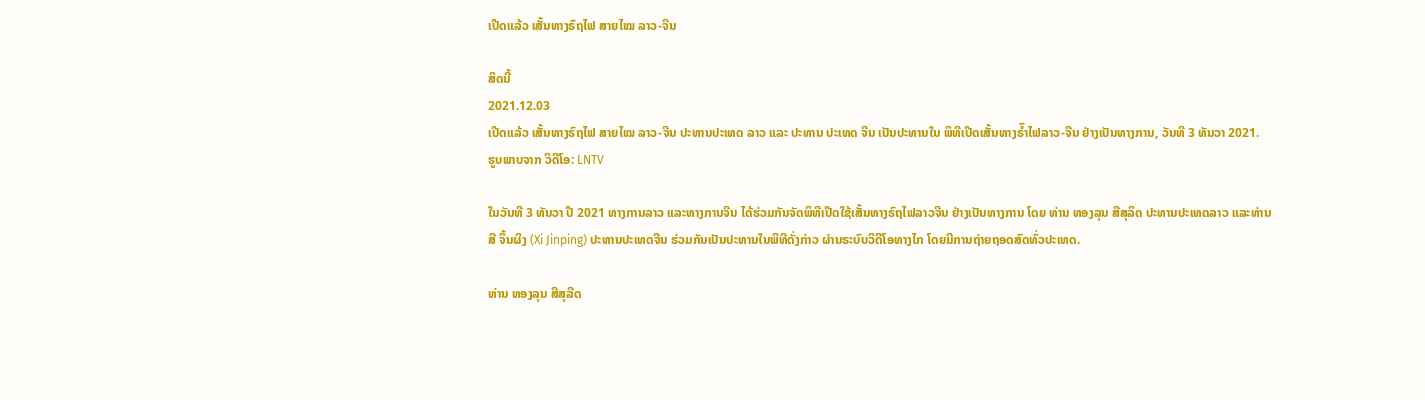ເປີດແລ້ວ ເສັ້ນທາງຣົຖໄຟ ສາຍໄໝ ລາວ-ຈີນ

ສິດນີ້
2021.12.03
ເປີດແລ້ວ ເສັ້ນທາງຣົຖໄຟ ສາຍໄໝ ລາວ-ຈີນ ປະທານປະເທດ ລາວ ແລະ ປະທານ ປະເທດ ຈີນ ເປັນປະທານໃນ ພິທີເປີດເສັ້ນທາງຣົຳໄຟລາວ-ຈີນ ຢ່າງເປັນທາງການ, ວັນທີ 3 ທັນວາ 2021.
ຮູບພາບຈາກ ວິດີໂອ: LNTV

ໃນວັນທີ 3 ທັນວາ ປີ 2021 ທາງການລາວ ແລະທາງການຈີນ ໄດ້ຮ່ວມກັນຈັດພິທີເປີດໃຊ້ເສັ້ນທາງຣົຖໄຟລາວຈີນ ຢ່າງເປັນທາງການ ໂດຍ ທ່ານ ທອງລຸນ ສີສຸລິດ ປະທານປະເທດລາວ ແລະທ່ານ ສີ ຈິ້ນຜິງ (Xi Jinping) ປະທານປະເທດຈີນ ຮ່ວມກັນເປັນປະທານໃນພິທີດັ່ງກ່າວ ຜ່ານຣະບົບວິດີໂອທາງໄກ ໂດຍມີການຖ່າຍຖອດສົດທົ່ວປະເທດ.

ທ່ານ ທອງລຸນ ສີສຸລີດ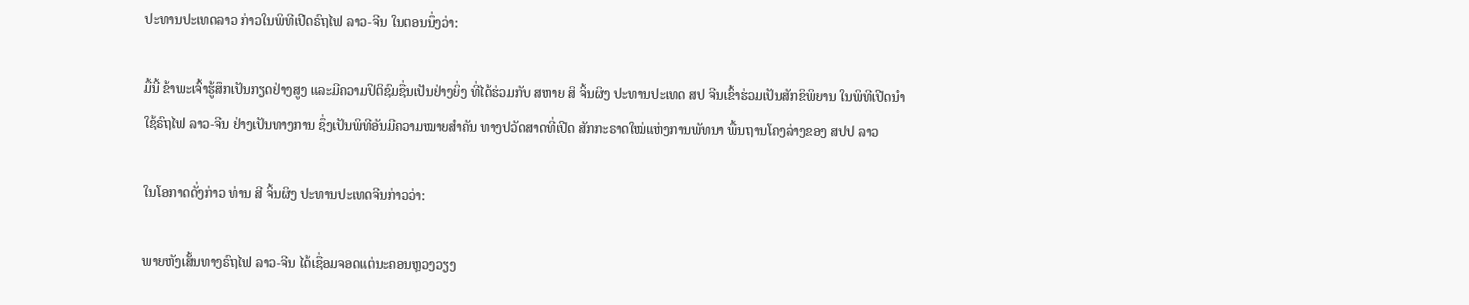ປະທານປະເທດລາວ ກ່າວໃນພິທີເປີດຣົຖໄຟ ລາວ-ຈີນ ໃນຕອນນຶ່ງວ່າ:

ມື້ນີ້ ຂ້າພະເຈົ້າຮູ້ສຶກເປັນກຽດຢ່າງສູງ ແລະມີຄວາມປິຕິຊົມຊື່ນເປັນຢ່າງຍິ່ງ ທີ່ໄດ້ຮ່ວມກັບ ສຫາຍ ສິ ຈິ້ນຜິງ ປະທານປະເທດ ສປ ຈີນເຂົ້າຮ່ວມເປັນສັກຂິພິຍານ ໃນພິທີເປີດນຳໃຊ້ຣົຖໄຟ ລາວ-ຈີນ ຢ່າງເປັນທາງການ ຊຶ່ງເປັນພິທີອັນມີຄວາມໝາຍສຳຄັນ ທາງປວັດສາດທີ່ເປີດ ສັກກະຣາດໃໝ່ແຫ່ງການພັທນາ ພື້ນຖານໂຄງລ່າງຂອງ ສປປ ລາວ

ໃນໂອກາດດັ່ງກ່າວ ທ່ານ ສີ ຈິ້ນຜິງ ປະທານປະເທດຈີນກ່າວວ່າ:

ພາຍຫັງເສັ້ນທາງຣົຖໄຟ ລາວ-ຈີນ ໄດ້ເຊື່ອມຈອດແຕ່ນະຄອນຫຼວງວຽງ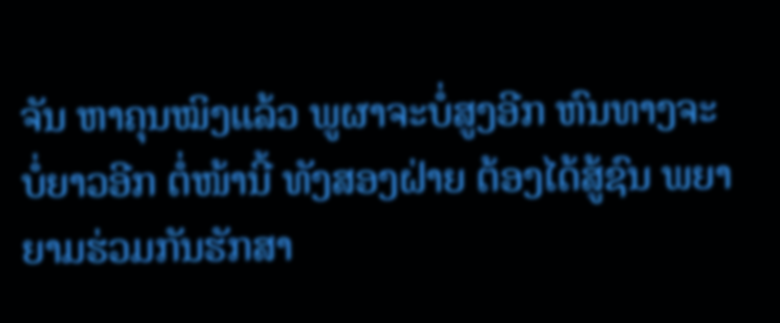ຈັນ ຫາຄຸນໝິງແລ້ວ ພູຜາຈະບໍ່ສູງອີກ ຫົນທາງຈະບໍ່ຍາວອີກ ຕໍ່ໜ້ານີ້ ທັງສອງຝ່າຍ ຕ້ອງໄດ້ສູ້ຊົນ ພຍາຍາມຮ່ວມກັນຮັກສາ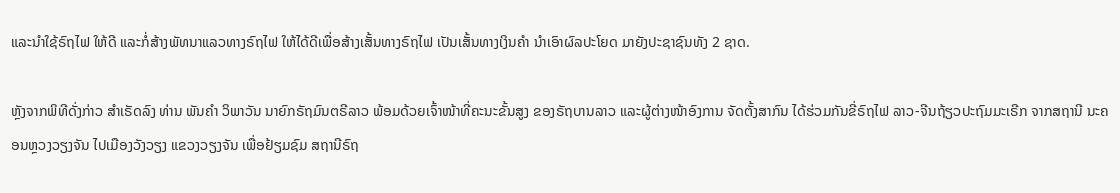ແລະນຳໃຊ້ຣົຖໄຟ ໃຫ້ດີ ແລະກໍ່ສ້າງພັທນາແລວທາງຣົຖໄຟ ໃຫ້ໄດ້ດີເພື່ອສ້າງເສັ້ນທາງຣົຖໄຟ ເປັນເສັ້ນທາງເງິນຄຳ ນຳເອົາຜົລປະໂຍດ ມາຍັງປະຊາຊົນທັງ 2 ຊາດ.

ຫຼັງຈາກພິທີດັ່ງກ່າວ ສຳເຣັດລົງ ທ່ານ ພັນຄຳ ວິພາວັນ ນາຍົກຣັຖມົນຕຣີລາວ ພ້ອມດ້ວຍເຈົ້າໜ້າທີ່ຄະນະຂັ້ນສູງ ຂອງຣັຖບານລາວ ແລະຜູ້ຕ່າງໜ້າອົງການ ຈັດຕັ້ງສາກົນ ໄດ້ຮ່ວມກັນຂີ່ຣົຖໄຟ ລາວ-ຈີນຖ້ຽວປະຖົມມະເຣີກ ຈາກສຖານີ ນະຄອນຫຼວງວຽງຈັນ ໄປເມືອງວັງວຽງ ແຂວງວຽງຈັນ ເພື່ອຢ້ຽມຊົມ ສຖານີຣົຖ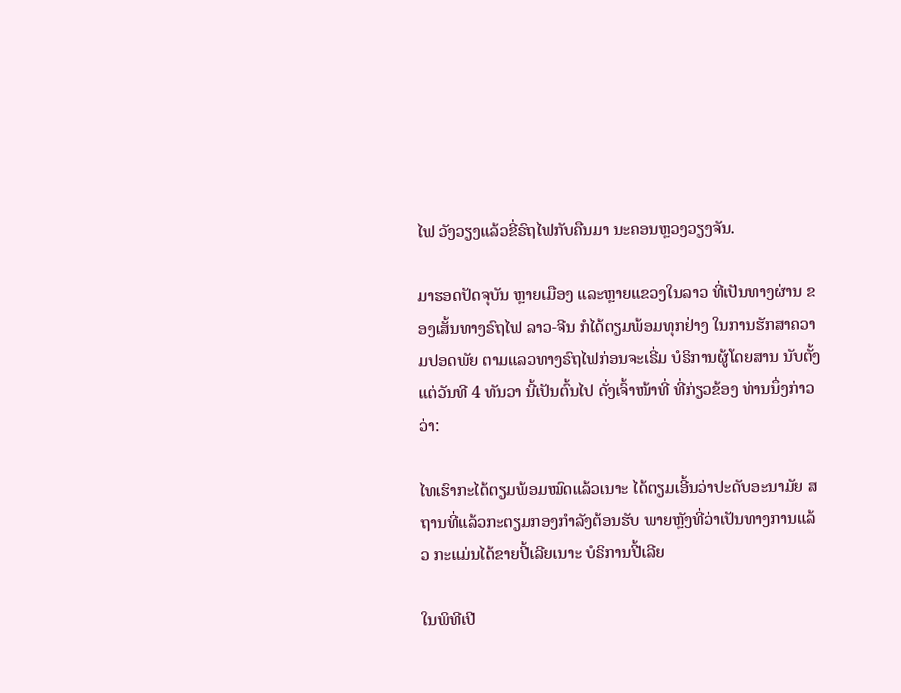ໄຟ ວັງວຽງແລ້ວຂີ່ຣົຖໄຟກັບຄືນມາ ນະຄອນຫຼວງວຽງຈັນ.

ມາຮອດປັດຈຸບັນ ຫຼາຍເມືອງ ແລະຫຼາຍແຂວງໃນລາວ ທີ່ເປັນທາງຜ່ານ ຂອງເສັ້ນທາງຣົຖໄຟ ລາວ-ຈີນ ກໍໄດ້ຕຽມພ້ອມທຸກຢ່າງ ໃນການຮັກສາຄວາມປອດພັຍ ຕາມແລວທາງຣົຖໄຟກ່ອນຈະເຣີ່ມ ບໍຣິການຜູ້ໂດຍສານ ນັບຕັ້ງແຕ່ວັນທີ 4 ທັນວາ ນີ້ເປັນຕົ້ນໄປ ດັ່ງເຈົ້າໜ້າທີ່ ທີ່ກ່ຽວຂ້ອງ ທ່ານນຶ່ງກ່າວວ່າ:

ໄທເຮົາກະໄດ້ຕຽມພ້ອມໝົດແລ້ວເນາະ ໄດ້ຕຽມເອີ້ນວ່າປະດັບອະນາມັຍ ສຖານທີ່ແລ້ວກະຕຽມກອງກຳລັງຕ້ອນຮັບ ພາຍຫຼັງທີ່ວ່າເປັນທາງການແລ້ວ ກະແມ່ນໄດ້ຂາຍປີ້ເລີຍເນາະ ບໍຣິການປີ້ເລີຍ

ໃນພິທີເປີ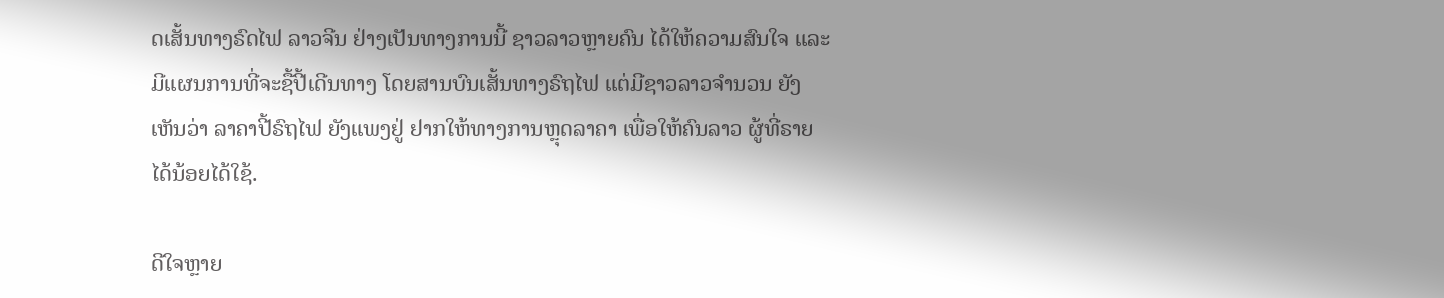ດເສັ້ນທາງຣົດໄຟ ລາວຈີນ ຢ່າງເປັນທາງການນີ້ ຊາວລາວຫຼາຍຄົນ ໄດ້ໃຫ້ຄວາມສົນໃຈ ແລະມີແຜນການທີ່ຈະຊື້ປີ້ເດີນທາງ ໂດຍສານບົນເສັ້ນທາງຣົຖໄຟ ແຕ່ມີຊາວລາວຈຳນວນ ຍັງເຫັນວ່າ ລາຄາປີ້ຣົຖໄຟ ຍັງແພງຢູ່ ຢາກໃຫ້ທາງການຫຼຸດລາຄາ ເພື່ອໃຫ້ຄົນລາວ ຜູ້ທີ່ຣາຍໄດ້ນ້ອຍໄດ້ໃຊ້.

ດີໃຈຫຼາຍ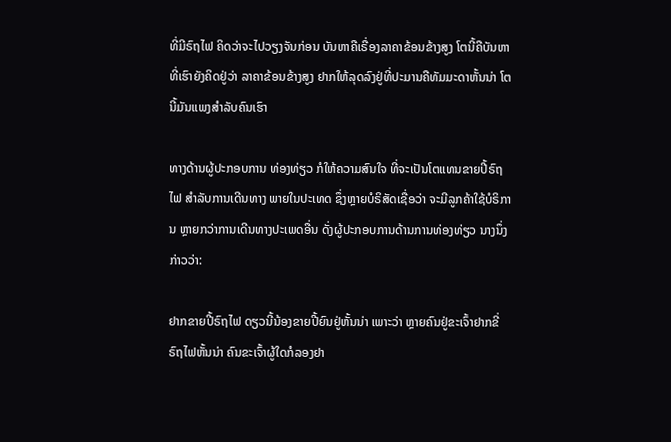ທີ່ມີຣົຖໄຟ ຄິດວ່າຈະໄປວຽງຈັນກ່ອນ ບັນຫາຄືເຣື່ອງລາຄາຂ້ອນຂ້າງສູງ ໂຕນີ້ຄືບັນຫາທີ່ເຮົາຍັງຄິດຢູ່ວ່າ ລາຄາຂ້ອນຂ້າງສູງ ຢາກໃຫ້ລຸດລົງຢູ່ທີ່ປະມານຄືທັມມະດາຫັ້ນນ່າ ໂຕນີ້ມັນແພງສຳລັບຄົນເຮົາ

ທາງດ້ານຜູ້ປະກອບການ ທ່ອງທ່ຽວ ກໍໃຫ້ຄວາມສົນໃຈ ທີ່ຈະເປັນໂຕແທນຂາຍປີ້ຣົຖໄຟ ສຳລັບການເດີນທາງ ພາຍໃນປະເທດ ຊຶ່ງຫຼາຍບໍຣິສັດເຊື່ອວ່າ ຈະມີລູກຄ້າໃຊ້ບໍຣິການ ຫຼາຍກວ່າການເດີນທາງປະເພດອື່ນ ດັ່ງຜູ້ປະກອບການດ້ານການທ່ອງທ່ຽວ ນາງນຶ່ງກ່າວວ່າ:

ຢາກຂາຍປີ້ຣົຖໄຟ ດຽວນີ້ນ້ອງຂາຍປີ້ຍົນຢູ່ຫັ້ນນ່າ ເພາະວ່າ ຫຼາຍຄົນຢູ່ຂະເຈົ້າຢາກຂີ່ຣົຖໄຟຫັ້ນນ່າ ຄົນຂະເຈົ້າຜູ້ໃດກໍລອງຢາ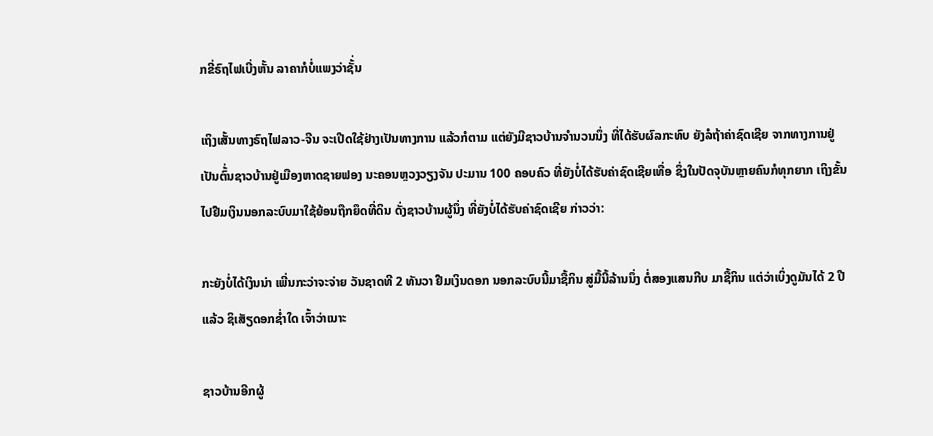ກຂີ່ຣົຖໄຟເບີ່ງຫັ້ນ ລາຄາກໍບໍ່ແພງວ່າຊັ້່ນ

ເຖິງເສັ້ນທາງຣົຖໄຟລາວ-ຈີນ ຈະເປີດໃຊ້ຢ່າງເປັນທາງການ ແລ້ວກໍຕາມ ແຕ່ຍັງມີຊາວບ້ານຈຳນວນນຶ່ງ ທີ່ໄດ້ຮັບຜົລກະທົບ ຍັງລໍຖ້າຄ່າຊົດເຊີຍ ຈາກທາງການຢູ່ ເປັນຕົ້່ນຊາວບ້ານຢູ່ເມືອງຫາດຊາຍຟອງ ນະຄອນຫຼວງວຽງຈັນ ປະມານ 100 ຄອບຄົວ ທີ່ຍັງບໍ່ໄດ້ຮັບຄ່າຊົດເຊີຍເທື່ອ ຊຶ່ງໃນປັດຈຸບັນຫຼາຍຄົນກໍທຸກຍາກ ເຖິງຂັ້ນໄປຢືມເງິນນອກລະບົບມາໃຊ້ຍ້ອນຖືກຍຶດທີ່ດິນ ດັ່ງຊາວບ້ານຜູ້ນຶ່ງ ທີ່ຍັງບໍ່ໄດ້ຮັບຄ່າຊົດເຊີຍ ກ່າວວ່າ:

ກະຍັງບໍ່ໄດ້ເງິນນ່າ ເພີ່ນກະວ່າຈະຈ່າຍ ວັນຊາດທີ 2 ທັນວາ ຢືມເງິນດອກ ນອກລະບົບນີ້ມາຊື້ກິນ ສູ່ມື້ນີ້ລ້ານນຶ່ງ ຕໍ່ສອງແສນກີບ ມາຊື້ກິນ ແຕ່ວ່າເບິ່ງດູມັນໄດ້ 2 ປີແລ້ວ ຊິເສັຽດອກຊ່ຳໃດ ເຈົ້າວ່າເນາະ

ຊາວບ້ານອີກຜູ້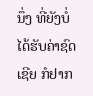ນຶ່ງ ທີ່ຍັງບໍ່ໄດ້ຮັບຄ່າຊົດເຊີຍ ກໍຢາກ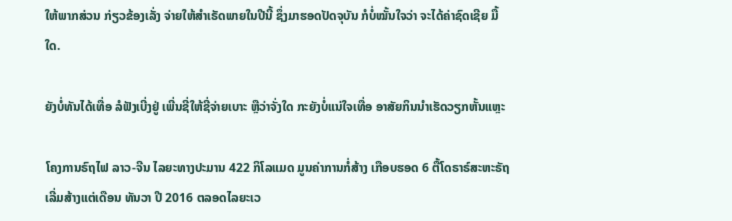ໃຫ້ພາກສ່ວນ ກ່ຽວຂ້ອງເລັ່ງ ຈ່າຍໃຫ້ສຳເຣັດພາຍໃນປີນີ້ ຊຶ່ງມາຮອດປັດຈຸບັນ ກໍບໍ່ໝັ້ນໃຈວ່າ ຈະໄດ້ຄ່າຊົດເຊີຍ ມື້ໃດ.

ຍັງບໍ່ທັນໄດ້ເທື່ອ ລໍຟັງເບີ່ງຢູ່ ເພີ່ນຊີ່ໃຫ້ຊີ່ຈ່າຍເບາະ ຫຼືວ່າຈັ່ງໃດ ກະຍັງບໍ່ແນ່ໃຈເທື່ອ ອາສັຍກິນນຳເຮັດວຽກຫັ້ນແຫຼະ

ໂຄງການຣົຖໄຟ ລາວ-ຈີນ ໄລຍະທາງປະມານ 422 ກິໂລແມດ ມູນຄ່າການກໍ່ສ້າງ ເກືອບຮອດ 6 ຕື້ໂດຣາຣ໌ສະຫະຣັຖ ເລີ່ມສ້າງແຕ່ເດືອນ ທັນວາ ປີ 2016 ຕລອດໄລຍະເວ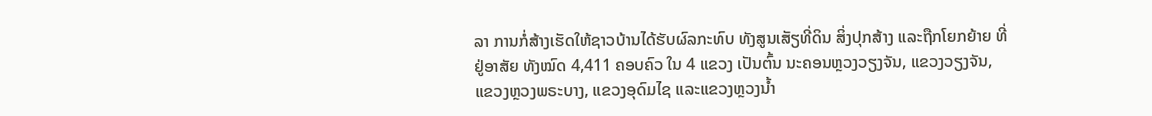ລາ ການກໍ່ສ້າງເຮັດໃຫ້ຊາວບ້ານໄດ້ຮັບຜົລກະທົບ ທັງສູນເສັຽທີ່ດິນ ສິ່ງປຸກສ້າງ ແລະຖືກໂຍກຍ້າຍ ທີ່ຢູ່ອາສັຍ ທັງໝົດ 4,411 ຄອບຄົວ ໃນ 4 ແຂວງ ເປັນຕົ້ນ ນະຄອນຫຼວງວຽງຈັນ, ແຂວງວຽງຈັນ, ແຂວງຫຼວງພຣະບາງ, ແຂວງອຸດົມໄຊ ແລະແຂວງຫຼວງນ້ຳ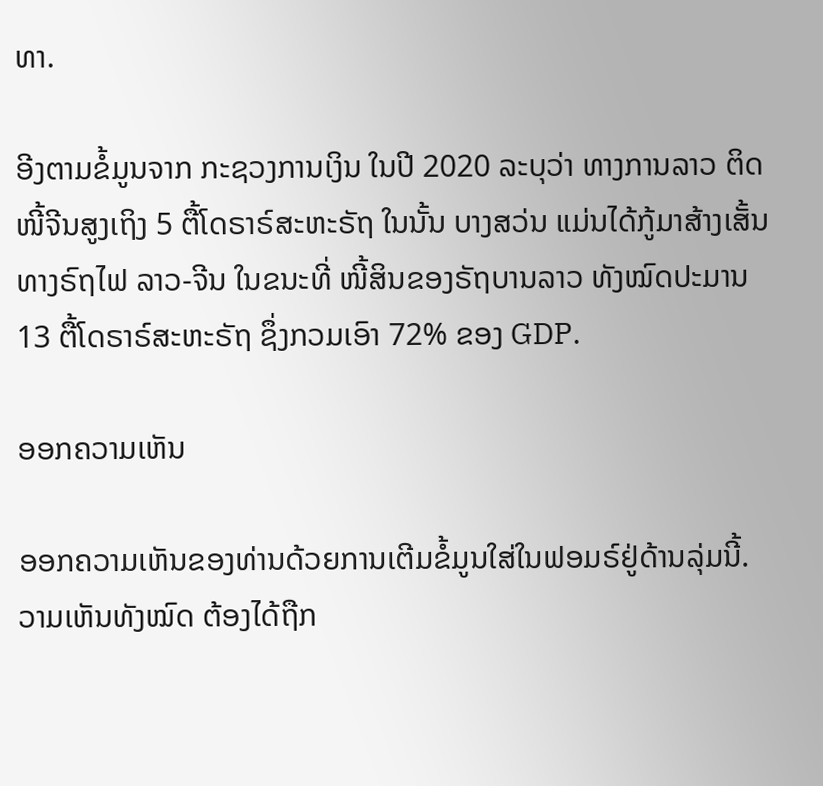ທາ.

ອີງຕາມຂໍ້ມູນຈາກ ກະຊວງການເງິນ ໃນປີ 2020 ລະບຸວ່າ ທາງການລາວ ຕິດໜີ້ຈີນສູງເຖິງ 5 ຕື້ໂດຣາຣ໌ສະຫະຣັຖ ໃນນັ້ນ ບາງສວ່ນ ແມ່ນໄດ້ກູ້ມາສ້າງເສັ້ນທາງຣົຖໄຟ ລາວ-ຈີນ ໃນຂນະທີ່ ໜີ້ສິນຂອງຣັຖບານລາວ ທັງໝົດປະມານ 13 ຕື້ໂດຣາຣ໌ສະຫະຣັຖ ຊຶ່ງກວມເອົາ 72% ຂອງ GDP.

ອອກຄວາມເຫັນ

ອອກຄວາມເຫັນຂອງທ່ານດ້ວຍການເຕີມຂໍ້ມູນໃສ່ໃນຟອມຣ໌ຢູ່ດ້ານລຸ່ມນີ້. ວາມເຫັນທັງໝົດ ຕ້ອງໄດ້ຖືກ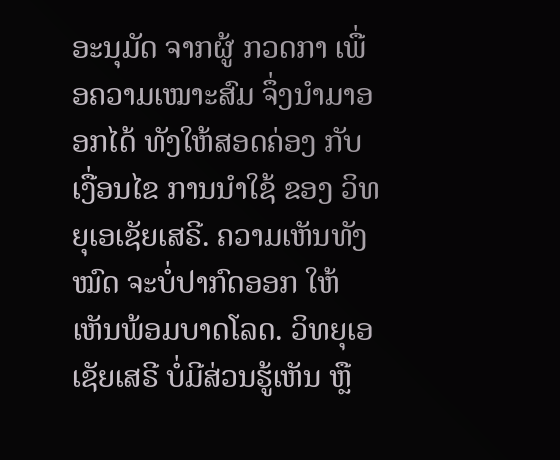ອະນຸມັດ ຈາກຜູ້ ກວດກາ ເພື່ອຄວາມເໝາະສົມ ຈຶ່ງນໍາມາອອກໄດ້ ທັງໃຫ້ສອດຄ່ອງ ກັບ ເງື່ອນໄຂ ການນຳໃຊ້ ຂອງ ວິທຍຸເອເຊັຍເສຣີ. ຄວາມເຫັນທັງໝົດ ຈະບໍ່ປາກົດອອກ ໃຫ້ເຫັນພ້ອມບາດໂລດ. ວິທຍຸເອເຊັຍເສຣີ ບໍ່ມີສ່ວນຮູ້ເຫັນ ຫຼື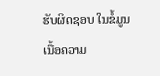ຮັບຜິດຊອບ ໃນຂໍ້ມູນເນື້ອຄວາມ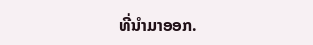ທີ່ນໍາມາອອກ.